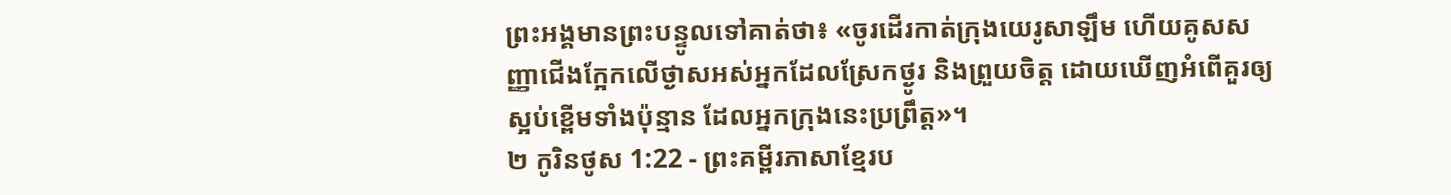ព្រះអង្គមានព្រះបន្ទូលទៅគាត់ថា៖ «ចូរដើរកាត់ក្រុងយេរូសាឡឹម ហើយគូសសញ្ញាជើងក្អែកលើថ្ងាសអស់អ្នកដែលស្រែកថ្ងូរ និងព្រួយចិត្ត ដោយឃើញអំពើគួរឲ្យស្អប់ខ្ពើមទាំងប៉ុន្មាន ដែលអ្នកក្រុងនេះប្រព្រឹត្ត»។
២ កូរិនថូស 1:22 - ព្រះគម្ពីរភាសាខ្មែរប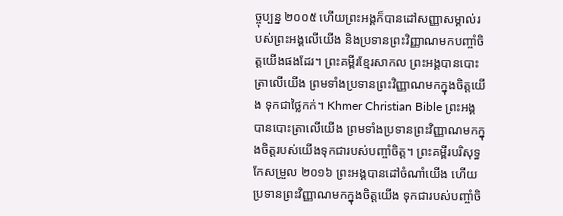ច្ចុប្បន្ន ២០០៥ ហើយព្រះអង្គក៏បានដៅសញ្ញាសម្គាល់របស់ព្រះអង្គលើយើង និងប្រទានព្រះវិញ្ញាណមកបញ្ចាំចិត្តយើងផងដែរ។ ព្រះគម្ពីរខ្មែរសាកល ព្រះអង្គបានបោះត្រាលើយើង ព្រមទាំងប្រទានព្រះវិញ្ញាណមកក្នុងចិត្តយើង ទុកជាថ្លៃកក់។ Khmer Christian Bible ព្រះអង្គបានបោះត្រាលើយើង ព្រមទាំងប្រទានព្រះវិញ្ញាណមកក្នុងចិត្ដរបស់យើងទុកជារបស់បញ្ចាំចិត្ដ។ ព្រះគម្ពីរបរិសុទ្ធកែសម្រួល ២០១៦ ព្រះអង្គបានដៅចំណាំយើង ហើយប្រទានព្រះវិញ្ញាណមកក្នុងចិត្តយើង ទុកជារបស់បញ្ចាំចិ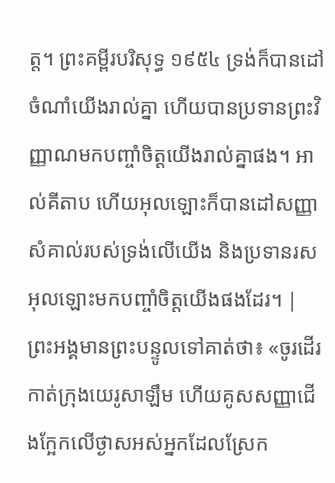ត្ត។ ព្រះគម្ពីរបរិសុទ្ធ ១៩៥៤ ទ្រង់ក៏បានដៅចំណាំយើងរាល់គ្នា ហើយបានប្រទានព្រះវិញ្ញាណមកបញ្ចាំចិត្តយើងរាល់គ្នាផង។ អាល់គីតាប ហើយអុលឡោះក៏បានដៅសញ្ញាសំគាល់របស់ទ្រង់លើយើង និងប្រទានរសអុលឡោះមកបញ្ចាំចិត្ដយើងផងដែរ។ |
ព្រះអង្គមានព្រះបន្ទូលទៅគាត់ថា៖ «ចូរដើរកាត់ក្រុងយេរូសាឡឹម ហើយគូសសញ្ញាជើងក្អែកលើថ្ងាសអស់អ្នកដែលស្រែក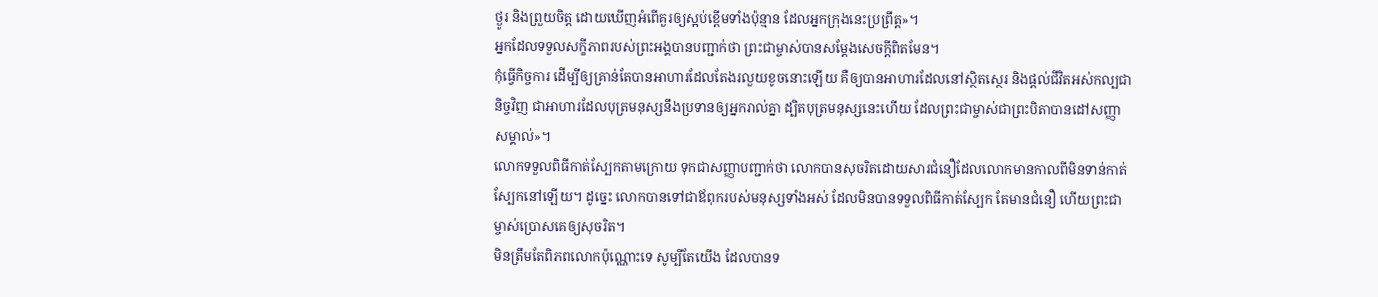ថ្ងូរ និងព្រួយចិត្ត ដោយឃើញអំពើគួរឲ្យស្អប់ខ្ពើមទាំងប៉ុន្មាន ដែលអ្នកក្រុងនេះប្រព្រឹត្ត»។
អ្នកដែលទទួលសក្ខីភាពរបស់ព្រះអង្គបានបញ្ជាក់ថា ព្រះជាម្ចាស់បានសម្តែងសេចក្ដីពិតមែន។
កុំធ្វើកិច្ចការ ដើម្បីឲ្យគ្រាន់តែបានអាហារដែលតែងរលួយខូចនោះឡើយ គឺឲ្យបានអាហារដែលនៅស្ថិតស្ថេរ និងផ្ដល់ជីវិតអស់កល្បជានិច្ចវិញ ជាអាហារដែលបុត្រមនុស្សនឹងប្រទានឲ្យអ្នករាល់គ្នា ដ្បិតបុត្រមនុស្សនេះហើយ ដែលព្រះជាម្ចាស់ជាព្រះបិតាបានដៅសញ្ញាសម្គាល់»។
លោកទទួលពិធីកាត់ស្បែកតាមក្រោយ ទុកជាសញ្ញាបញ្ជាក់ថា លោកបានសុចរិតដោយសារជំនឿដែលលោកមានកាលពីមិនទាន់កាត់ស្បែកនៅឡើយ។ ដូច្នេះ លោកបានទៅជាឪពុករបស់មនុស្សទាំងអស់ ដែលមិនបានទទួលពិធីកាត់ស្បែក តែមានជំនឿ ហើយព្រះជាម្ចាស់ប្រោសគេឲ្យសុចរិត។
មិនត្រឹមតែពិភពលោកប៉ុណ្ណោះទេ សូម្បីតែយើង ដែលបានទ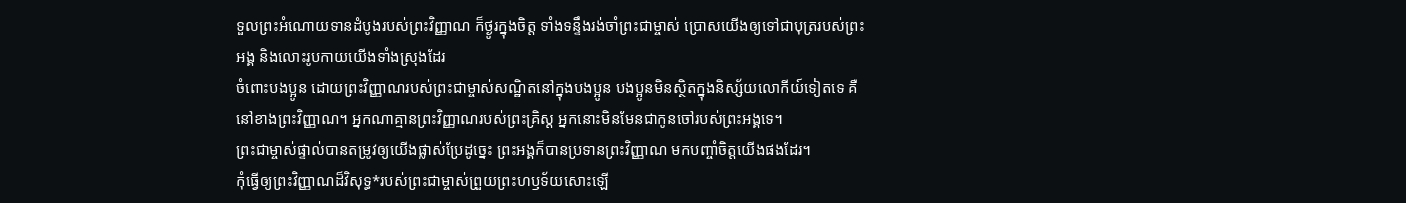ទួលព្រះអំណោយទានដំបូងរបស់ព្រះវិញ្ញាណ ក៏ថ្ងូរក្នុងចិត្ត ទាំងទន្ទឹងរង់ចាំព្រះជាម្ចាស់ ប្រោសយើងឲ្យទៅជាបុត្ររបស់ព្រះអង្គ និងលោះរូបកាយយើងទាំងស្រុងដែរ
ចំពោះបងប្អូន ដោយព្រះវិញ្ញាណរបស់ព្រះជាម្ចាស់សណ្ឋិតនៅក្នុងបងប្អូន បងប្អូនមិនស្ថិតក្នុងនិស្ស័យលោកីយ៍ទៀតទេ គឺនៅខាងព្រះវិញ្ញាណ។ អ្នកណាគ្មានព្រះវិញ្ញាណរបស់ព្រះគ្រិស្ត អ្នកនោះមិនមែនជាកូនចៅរបស់ព្រះអង្គទេ។
ព្រះជាម្ចាស់ផ្ទាល់បានតម្រូវឲ្យយើងផ្លាស់ប្រែដូច្នេះ ព្រះអង្គក៏បានប្រទានព្រះវិញ្ញាណ មកបញ្ចាំចិត្តយើងផងដែរ។
កុំធ្វើឲ្យព្រះវិញ្ញាណដ៏វិសុទ្ធ*របស់ព្រះជាម្ចាស់ព្រួយព្រះហឫទ័យសោះឡើ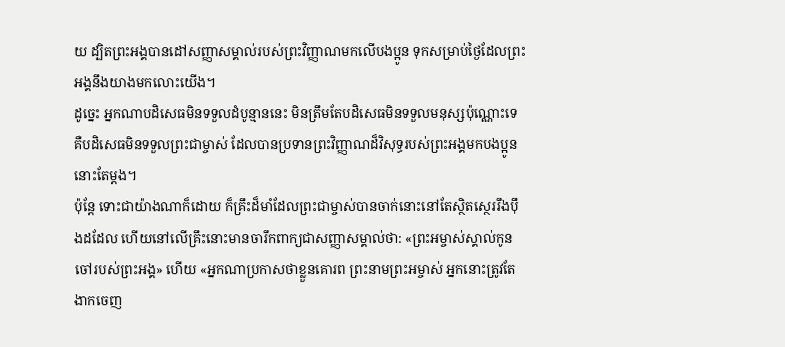យ ដ្បិតព្រះអង្គបានដៅសញ្ញាសម្គាល់របស់ព្រះវិញ្ញាណមកលើបងប្អូន ទុកសម្រាប់ថ្ងៃដែលព្រះអង្គនឹងយាងមកលោះយើង។
ដូច្នេះ អ្នកណាបដិសេធមិនទទួលដំបូន្មាននេះ មិនត្រឹមតែបដិសេធមិនទទួលមនុស្សប៉ុណ្ណោះទេ គឺបដិសេធមិនទទួលព្រះជាម្ចាស់ ដែលបានប្រទានព្រះវិញ្ញាណដ៏វិសុទ្ធរបស់ព្រះអង្គមកបងប្អូននោះតែម្ដង។
ប៉ុន្តែ ទោះជាយ៉ាងណាក៏ដោយ ក៏គ្រឹះដ៏មាំដែលព្រះជាម្ចាស់បានចាក់នោះនៅតែស្ថិតស្ថេររឹងប៉ឹងដដែល ហើយនៅលើគ្រឹះនោះមានចារឹកពាក្យជាសញ្ញាសម្គាល់ថា: «ព្រះអម្ចាស់ស្គាល់កូនចៅរបស់ព្រះអង្គ» ហើយ «អ្នកណាប្រកាសថាខ្លួនគោរព ព្រះនាមព្រះអម្ចាស់ អ្នកនោះត្រូវតែងាកចេញ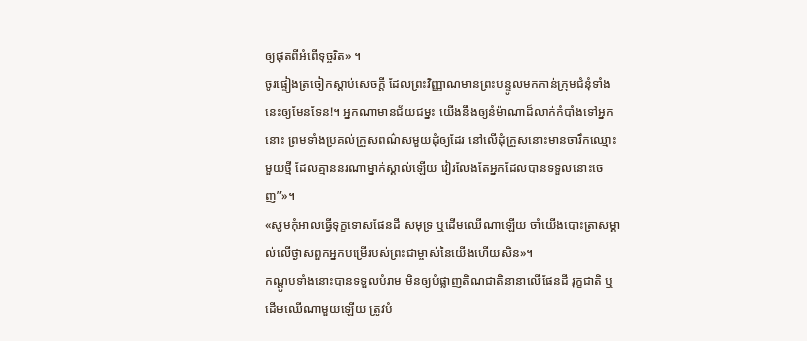ឲ្យផុតពីអំពើទុច្ចរិត» ។
ចូរផ្ទៀងត្រចៀកស្ដាប់សេចក្ដី ដែលព្រះវិញ្ញាណមានព្រះបន្ទូលមកកាន់ក្រុមជំនុំទាំងនេះឲ្យមែនទែន!។ អ្នកណាមានជ័យជម្នះ យើងនឹងឲ្យនំម៉ាណាដ៏លាក់កំបាំងទៅអ្នកនោះ ព្រមទាំងប្រគល់ក្រួសពណ៌សមួយដុំឲ្យដែរ នៅលើដុំក្រួសនោះមានចារឹកឈ្មោះមួយថ្មី ដែលគ្មាននរណាម្នាក់ស្គាល់ឡើយ វៀរលែងតែអ្នកដែលបានទទួលនោះចេញ”»។
«សូមកុំអាលធ្វើទុក្ខទោសផែនដី សមុទ្រ ឬដើមឈើណាឡើយ ចាំយើងបោះត្រាសម្គាល់លើថ្ងាសពួកអ្នកបម្រើរបស់ព្រះជាម្ចាស់នៃយើងហើយសិន»។
កណ្ដូបទាំងនោះបានទទួលបំរាម មិនឲ្យបំផ្លាញតិណជាតិនានាលើផែនដី រុក្ខជាតិ ឬដើមឈើណាមួយឡើយ ត្រូវបំ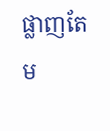ផ្លាញតែម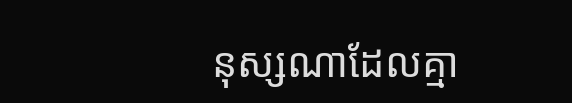នុស្សណាដែលគ្មា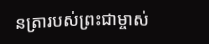នត្រារបស់ព្រះជាម្ចាស់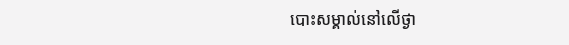បោះសម្គាល់នៅលើថ្ងា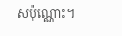សប៉ុណ្ណោះ។